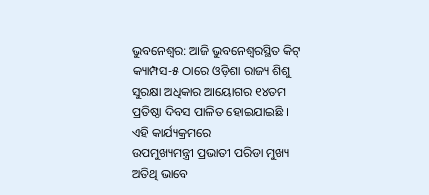ଭୁବନେଶ୍ୱର: ଆଜି ଭୁବନେଶ୍ୱରସ୍ଥିତ କିଟ୍ କ୍ୟାମ୍ପସ-୫ ଠାରେ ଓଡ଼ିଶା ରାଜ୍ୟ ଶିଶୁ ସୁରକ୍ଷା ଅଧିକାର ଆୟୋଗର ୧୪ତମ ପ୍ରତିଷ୍ଠା ଦିବସ ପାଳିତ ହୋଇଯାଇଛି । ଏହି କାର୍ଯ୍ୟକ୍ରମରେ
ଉପମୁଖ୍ୟମନ୍ତ୍ରୀ ପ୍ରଭାତୀ ପରିଡା ମୁଖ୍ୟ ଅତିଥି ଭାବେ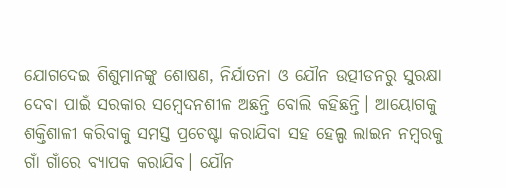ଯୋଗଦେଇ ଶିଶୁମାନଙ୍କୁ ଶୋଷଣ, ନିର୍ଯାତନା ଓ ଯୌନ ଉତ୍ପୀଡନରୁ ସୁରକ୍ଷା ଦେବା ପାଇଁ ସରକାର ସମ୍ବେଦନଶୀଳ ଅଛନ୍ତି ବୋଲି କହିଛନ୍ତି। ଆୟୋଗକୁ ଶକ୍ତିଶାଳୀ କରିବାକୁ ସମସ୍ତ ପ୍ରଚେଷ୍ଟା କରାଯିବା ସହ ହେଲ୍ପ ଲାଇନ ନମ୍ବରକୁ ଗାଁ ଗାଁରେ ବ୍ୟାପକ କରାଯିବ। ଯୌନ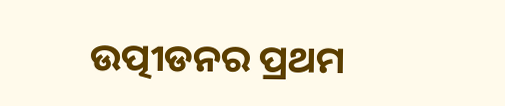ଉତ୍ପୀଡନର ପ୍ରଥମ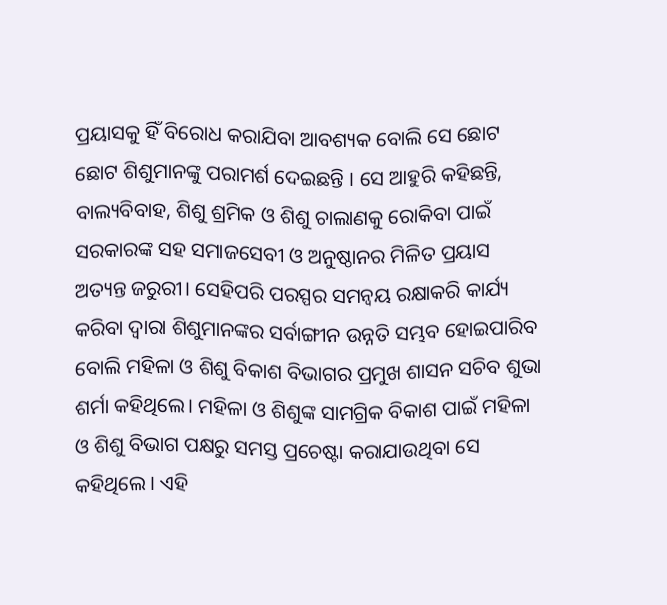ପ୍ରୟାସକୁ ହିଁ ବିରୋଧ କରାଯିବା ଆବଶ୍ୟକ ବୋଲି ସେ ଛୋଟ ଛୋଟ ଶିଶୁମାନଙ୍କୁ ପରାମର୍ଶ ଦେଇଛନ୍ତି । ସେ ଆହୁରି କହିଛନ୍ତି, ବାଲ୍ୟବିବାହ, ଶିଶୁ ଶ୍ରମିକ ଓ ଶିଶୁ ଚାଲାଣକୁ ରୋକିବା ପାଇଁ ସରକାରଙ୍କ ସହ ସମାଜସେବୀ ଓ ଅନୁଷ୍ଠାନର ମିଳିତ ପ୍ରୟାସ ଅତ୍ୟନ୍ତ ଜରୁରୀ। ସେହିପରି ପରସ୍ପର ସମନ୍ୱୟ ରକ୍ଷାକରି କାର୍ଯ୍ୟ କରିବା ଦ୍ୱାରା ଶିଶୁମାନଙ୍କର ସର୍ବାଙ୍ଗୀନ ଉନ୍ନତି ସମ୍ଭବ ହୋଇପାରିବ ବୋଲି ମହିଳା ଓ ଶିଶୁ ବିକାଶ ବିଭାଗର ପ୍ରମୁଖ ଶାସନ ସଚିବ ଶୁଭା ଶର୍ମା କହିଥିଲେ। ମହିଳା ଓ ଶିଶୁଙ୍କ ସାମଗ୍ରିକ ବିକାଶ ପାଇଁ ମହିଳା ଓ ଶିଶୁ ବିଭାଗ ପକ୍ଷରୁ ସମସ୍ତ ପ୍ରଚେଷ୍ଟା କରାଯାଉଥିବା ସେ କହିଥିଲେ । ଏହି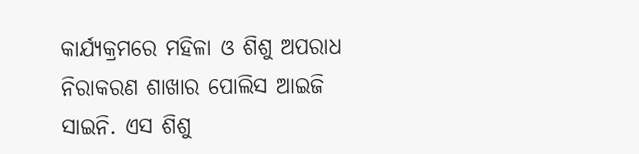କାର୍ଯ୍ୟକ୍ରମରେ ମହିଳା ଓ ଶିଶୁ ଅପରାଧ ନିରାକରଣ ଶାଖାର ପୋଲିସ ଆଇଜି ସାଇନି. ଏସ ଶିଶୁ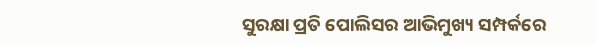ସୁରକ୍ଷା ପ୍ରତି ପୋଲିସର ଆଭିମୁଖ୍ୟ ସମ୍ପର୍କରେ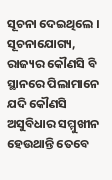ସୂଚନା ଦେଇଥିଲେ ।
ସୂଚନାଯୋଗ୍ୟ, ରାଜ୍ୟର କୌଣସି ବି ସ୍ଥାନରେ ପିଲାମାନେ ଯଦି କୌଣସି ଅସୁବିଧାର ସମ୍ମୁଖୀନ ହେଉଥାନ୍ତି ତେବେ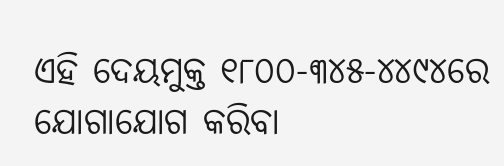ଏହି ଦେୟମୁକ୍ତ ୧୮୦୦-୩୪୫-୪୪୯୪ରେ ଯୋଗାଯୋଗ କରିବା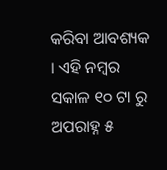କରିବା ଆବଶ୍ୟକ । ଏହି ନମ୍ବର ସକାଳ ୧୦ ଟା ରୁ ଅପରାହ୍ନ ୫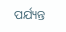ପର୍ଯ୍ୟନ୍ତ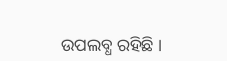ଉପଲବ୍ଧ ରହିଛି ।